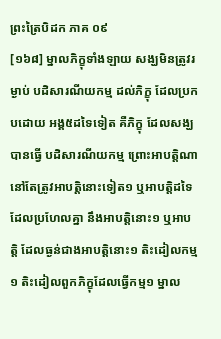ព្រះត្រៃបិដក ភាគ ០៩
[១៦៨] ម្នាលភិក្ខុទាំងឡាយ សង្ឃមិនត្រូវរម្ងាប់ បដិសារណីយកម្ម ដល់ភិក្ខុ ដែលប្រកបដោយ អង្គ៥ដទៃទៀត គឺភិក្ខុ ដែលសង្ឃបានធ្វើ បដិសារណីយកម្ម ព្រោះអាបត្តិណា នៅតែត្រូវអាបត្តិនោះទៀត១ ឬអាបត្តិដទៃ ដែលប្រហែលគ្នា នឹងអាបត្តិនោះ១ ឬអាបត្តិ ដែលធ្ងន់ជាងអាបត្តិនោះ១ តិះដៀលកម្ម១ តិះដៀលពួកភិក្ខុដែលធ្វើកម្ម១ ម្នាល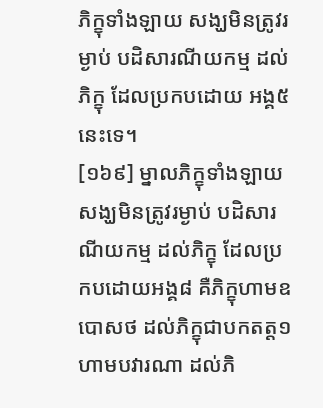ភិក្ខុទាំងឡាយ សង្ឃមិនត្រូវរម្ងាប់ បដិសារណីយកម្ម ដល់ភិក្ខុ ដែលប្រកបដោយ អង្គ៥នេះទេ។
[១៦៩] ម្នាលភិក្ខុទាំងឡាយ សង្ឃមិនត្រូវរម្ងាប់ បដិសារណីយកម្ម ដល់ភិក្ខុ ដែលប្រកបដោយអង្គ៨ គឺភិក្ខុហាមឧបោសថ ដល់ភិក្ខុជាបកតត្ត១ ហាមបវារណា ដល់ភិ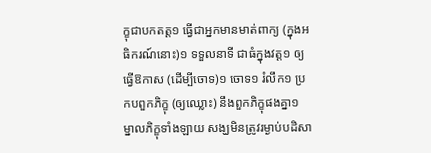ក្ខុជាបកតត្ត១ ធ្វើជាអ្នកមានមាត់ពាក្យ (ក្នុងអធិករណ៍នោះ)១ ទទួលនាទី ជាធំក្នុងវត្ត១ ឲ្យធ្វើឱកាស (ដើម្បីចោទ)១ ចោទ១ រំលឹក១ ប្រកបពួកភិក្ខុ (ឲ្យឈ្លោះ) នឹងពួកភិក្ខុផងគ្នា១ ម្នាលភិក្ខុទាំងឡាយ សង្ឃមិនត្រូវរម្ងាប់បដិសា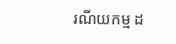រណីយកម្ម ដ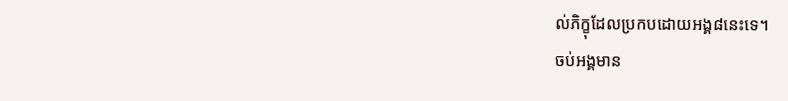ល់ភិក្ខុដែលប្រកបដោយអង្គ៨នេះទេ។
ចប់អង្គមាន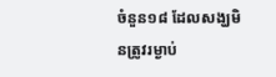ចំនួន១៨ ដែលសង្ឃមិនត្រូវរម្ងាប់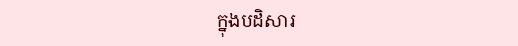ក្នុងបដិសារ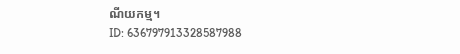ណីយកម្ម។
ID: 636797913328587988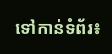ទៅកាន់ទំព័រ៖